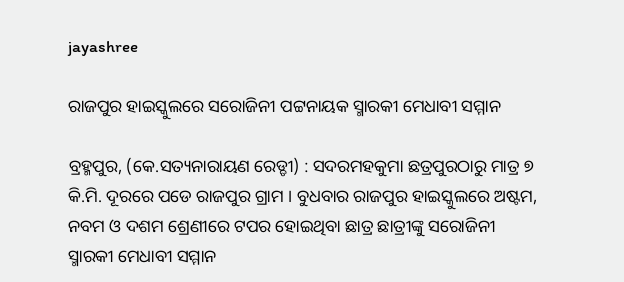jayashree

ରାଜପୁର ହାଇସ୍କୁଲରେ ସରୋଜିନୀ ପଟ୍ଟନାୟକ ସ୍ମାରକୀ ମେଧାବୀ ସମ୍ମାନ

ବ୍ରହ୍ମପୁର, (କେ.ସତ୍ୟନାରାୟଣ ରେଡ୍ଡୀ) : ସଦରମହକୁମା ଛତ୍ରପୁରଠାରୁ ମାତ୍ର ୭ କି.ମି. ଦୂରରେ ପଡେ ରାଜପୁର ଗ୍ରାମ । ବୁଧବାର ରାଜପୁର ହାଇସ୍କୁଲରେ ଅଷ୍ଟମ, ନବମ ଓ ଦଶମ ଶ୍ରେଣୀରେ ଟପର ହୋଇଥିବା ଛାତ୍ର ଛାତ୍ରୀଙ୍କୁ ସରୋଜିନୀ ସ୍ମାରକୀ ମେଧାବୀ ସମ୍ମାନ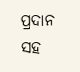ପ୍ରଦାନ ସହ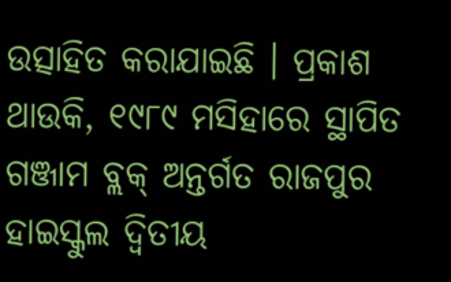ଉତ୍ସାହିତ କରାଯାଇଛି । ପ୍ରକାଶ ଥାଉକି, ୧୯୮୯ ମସିହାରେ ସ୍ଥାପିତ ଗଞ୍ଜାମ ବ୍ଲକ୍ ଅନ୍ତର୍ଗତ ରାଜପୁର ହାଇସ୍କୁଲ ଦ୍ୱିତୀୟ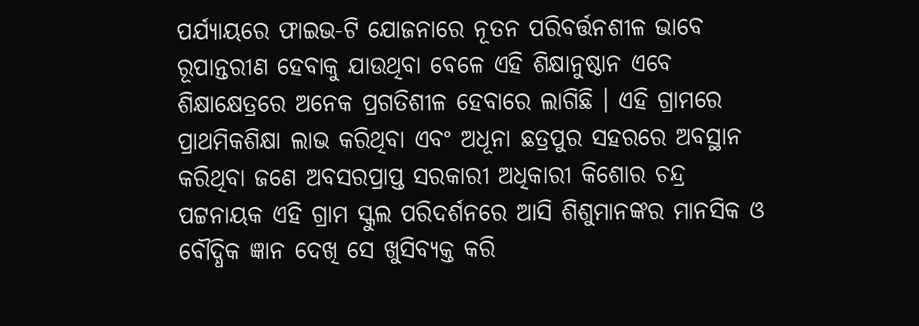ପର୍ଯ୍ୟାୟରେ ଫାଇଭ-ଟି ଯୋଜନାରେ ନୂତନ ପରିବର୍ତ୍ତନଶୀଳ ଭାବେ ରୂପାନ୍ତରୀଣ ହେବାକୁ ଯାଉଥିବା ବେଳେ ଏହି ଶିକ୍ଷାନୁଷ୍ଠାନ ଏବେ ଶିକ୍ଷାକ୍ଷେତ୍ରରେ ଅନେକ ପ୍ରଗତିଶୀଳ ହେବାରେ ଲାଗିଛି । ଏହି ଗ୍ରାମରେ ପ୍ରାଥମିକଶିକ୍ଷା ଲାଭ କରିଥିବା ଏବଂ ଅଧୂନା ଛତ୍ରପୁର ସହରରେ ଅବସ୍ଥାନ କରିଥିବା ଜଣେ ଅବସରପ୍ରାପ୍ତ ସରକାରୀ ଅଧିକାରୀ କିଶୋର ଚନ୍ଦ୍ର ପଟ୍ଟନାୟକ ଏହି ଗ୍ରାମ ସ୍କୁଲ ପରିଦର୍ଶନରେ ଆସି ଶିଶୁମାନଙ୍କର ମାନସିକ ଓ ବୌଦ୍ଧିକ ଜ୍ଞାନ ଦେଖି ସେ ଖୁସିବ୍ୟକ୍ତ କରି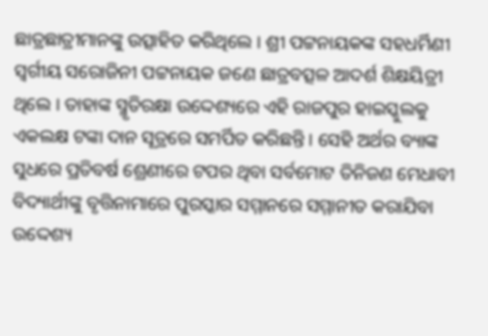ଛାତ୍ରଛାତ୍ରୀମାନଙ୍କୁ ଉତ୍ସାହିତ କରିଥିଲେ । ଶ୍ରୀ ପଟ୍ଟନାୟକଙ୍କ ସହଧର୍ମିଣୀ ସ୍ବର୍ଗୀୟ ସରୋଜିନୀ ପଟ୍ଟନାୟକ ଜଣେ ଛାତ୍ରବତ୍ସଳ ଆଦର୍ଶ ଶିକ୍ଷୟିତ୍ରୀ ଥିଲେ । ତାହାଙ୍କ ସ୍ମୃତିରକ୍ଷା ଉଦ୍ଦେଶ୍ୟରେ ଏହି ରାଜପୁର ହାଇସ୍କୁଲକୁ ଏକଲକ୍ଷ ଟଙ୍କା ଦାନ ସୂତ୍ରରେ ସମର୍ପିତ କରିଛନ୍ତି । ସେହି ଅର୍ଥର ବ୍ୟାଙ୍କ ସୁଧରେ ପ୍ରତିବର୍ଷ ଶ୍ରେଣୀରେ ଟପର ଥିବା ସର୍ବମୋଟ ତିନିଜଣ ମେଧାବୀ ବିଦ୍ୟାର୍ଥୀଙ୍କୁ ବୃତ୍ତିନାମାରେ ପୁରସ୍କାର ସମ୍ମାନରେ ସମ୍ମାନୀତ କରାଯିବା ଉଦ୍ଦେଶ୍ୟ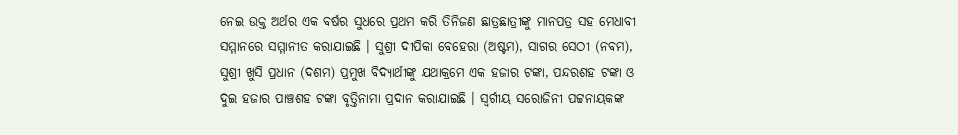ନେଇ ଉକ୍ତ ଅର୍ଥର ଏକ ବର୍ଷର ସୁଧରେ ପ୍ରଥମ କରି ତିନିଜଣ ଛାତ୍ରଛାତ୍ରୀଙ୍କୁ ମାନପତ୍ର ସହ ମେଧାବୀ ସମ୍ମାନରେ ସମ୍ମାନୀତ କରାଯାଇଛି । ସୁଶ୍ରୀ ଦୀପିକା ବେହେରା (ଅଷ୍ଟମ), ସାଗର ସେଠୀ (ନବମ), ସୁଶ୍ରୀ ଖୁସି ପ୍ରଧାନ (ଦଶମ) ପ୍ରମୁଖ ବିଦ୍ୟାର୍ଥୀଙ୍କୁ ଯଥାକ୍ରମେ ଏକ ହଜାର ଟଙ୍କା, ପନ୍ଦରଶହ ଟଙ୍କା ଓ ଦୁଇ ହଜାର ପାଞ୍ଚଶହ ଟଙ୍କା ବୃତ୍ତିନାମା ପ୍ରଦାନ କରାଯାଇଛି । ସ୍ବର୍ଗୀୟ ସରୋଜିନୀ ପଟ୍ଟନାୟକଙ୍କ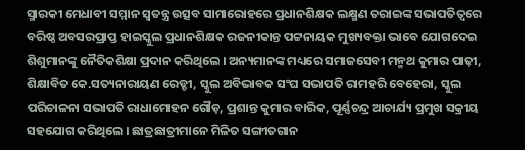ସ୍ମାରକୀ ମେଧାବୀ ସମ୍ମାନ ସ୍ୱତନ୍ତ୍ର ଉତ୍ସବ ସାମାରୋହରେ ପ୍ରଧାନଶିକ୍ଷକ ଲକ୍ଷ୍ମଣ ତରାଇଙ୍କ ସଭାପତିତ୍ୱରେ ବରିଷ୍ଠ ଅବସରପ୍ରାପ୍ତ ହାଇସ୍କୁଲ ପ୍ରଧାନଶିକ୍ଷକ ରଜନୀକାନ୍ତ ପଟ୍ଟନାୟକ ମୁଖ୍ୟବକ୍ତା ଭାବେ ଯୋଗଦେଇ ଶିଶୁମାନଙ୍କୁ ନୈତିକଶିକ୍ଷା ପ୍ରଦାନ କରିଥିଲେ । ଅନ୍ୟମାନଙ୍କ ମଧ୍ୟରେ ସମାଜସେବୀ ମନ୍ମଥ କୁମାର ପାଢ଼ୀ, ଶିକ୍ଷାବିତ କେ.ସତ୍ୟନାରାୟଣ ରେଡ୍ଡୀ, ସ୍କୁଲ ଅବିଭାବକ ସଂଘ ସଭାପତି ରାମହରି ବେହେରା, ସ୍କୁଲ ପରିଚାଳନା ସଭାପତି ରାଧାମୋହନ ଗୌଡ଼, ପ୍ରଶାନ୍ତ କୁମାର ବାରିକ, ପୂର୍ଣ୍ଣଚନ୍ଦ୍ର ଆଚାର୍ଯ୍ୟ ପ୍ରମୁଖ ସକ୍ରୀୟ ସହଯୋଗ କରିଥିଲେ । ଛାତ୍ରଛାତ୍ରୀମାନେ ମିଳିତ ସଙ୍ଗୀତଗାନ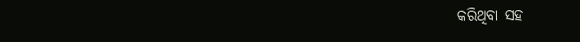କରିଥିବା ସହ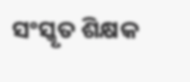ସଂସ୍କୃତ ଶିକ୍ଷକ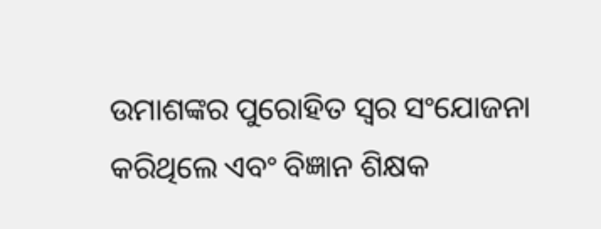ଉମାଶଙ୍କର ପୁରୋହିତ ସ୍ୱର ସଂଯୋଜନା କରିଥିଲେ ଏବଂ ବିଜ୍ଞାନ ଶିକ୍ଷକ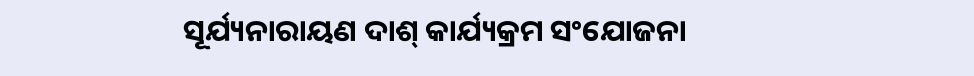ସୂର୍ଯ୍ୟନାରାୟଣ ଦାଶ୍ କାର୍ଯ୍ୟକ୍ରମ ସଂଯୋଜନା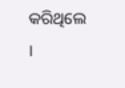କରିଥିଲେ ।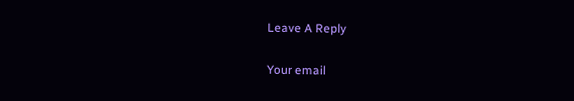Leave A Reply

Your email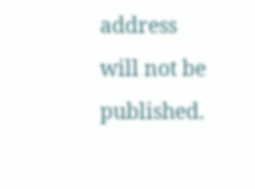address will not be published.